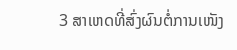3 ສາເຫດທີ່ສົ່ງຜົນຕໍ່ການເໜັງ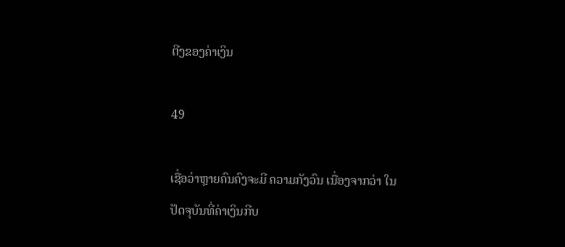ຕີງຂອງຄ່າເງິນ

49

ເຊື່ອວ່າຫຼາຍຄົນຄົງຈະມີ ຄວາມກັງວົນ ເນື່ອງຈາກວ່າ ໃນປັດຈຸບັນທີ່ຄ່າເງິນກີບ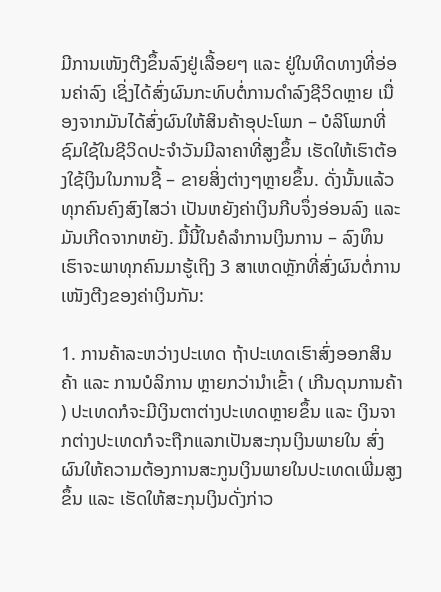ມີການເໜັງຕີງຂຶ້ນລົງຢູ່ເລື້ອຍໆ ແລະ ຢູ່ໃນທິດທາງທີ່ອ່ອນຄ່າລົງ ເຊິ່ງໄດ້ສົ່ງຜົນກະທົບຕໍ່ການດຳລົງຊີວິດຫຼາຍ ເນື່ອງຈາກມັນໄດ້ສົ່ງຜົນໃຫ້ສິນຄ້າອຸປະໂພກ – ບໍລິໂພກທີ່ຊົມໃຊ້ໃນຊີວິດປະຈຳວັນມີລາຄາທີ່ສູງຂຶ້ນ ເຮັດໃຫ້ເຮົາຕ້ອງໃຊ້ເງິນໃນການຊື້ – ຂາຍສິ່ງຕ່າງໆຫຼາຍຂຶ້ນ. ດັ່ງນັ້ນແລ້ວທຸກຄົນຄົງສົງໄສວ່າ ເປັນຫຍັງຄ່າເງິນກີບຈຶ່ງອ່ອນລົງ ແລະ ມັນເກີດຈາກຫຍັງ. ມື້ນີ້ໃນຄໍລໍາການເງິນການ – ລົງທຶນ ເຮົາຈະພາທຸກຄົນມາຮູ້ເຖິງ 3 ສາເຫດຫຼັກທີ່ສົ່ງຜົນຕໍ່ການເໜັງຕີງຂອງຄ່າເງິນກັນ:

1. ການຄ້າລະຫວ່າງປະເທດ ຖ້າປະເທດເຮົາສົ່ງອອກສິນຄ້າ ແລະ ການບໍລິການ ຫຼາຍກວ່ານຳເຂົ້າ ( ເກີນດຸນການຄ້າ ) ປະເທດກໍຈະມີເງິນຕາຕ່າງປະເທດຫຼາຍຂຶ້ນ ແລະ ເງິນຈາກຕ່າງປະເທດກໍຈະຖືກແລກເປັນສະກຸນເງິນພາຍໃນ ສົ່ງຜົນໃຫ້ຄວາມຕ້ອງການສະກູນເງິນພາຍໃນປະເທດເພີ່ມສູງຂຶ້ນ ແລະ ເຮັດໃຫ້ສະກຸນເງິນດັ່ງກ່າວ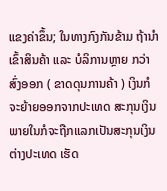ແຂງຄ່າຂຶ້ນ; ໃນທາງກົງກັນຂ້າມ ຖ້ານຳເຂົ້າສິນຄ້າ ແລະ ບໍລິການຫຼາຍ ກວ່າສົ່ງອອກ ( ຂາດດຸນການຄ້າ ) ເງິນກໍຈະຍ້າຍອອກຈາກປະເທດ ສະກຸນເງິນພາຍໃນກໍຈະຖືກແລກເປັນສະກຸນເງິນຕ່າງປະເທດ ເຮັດ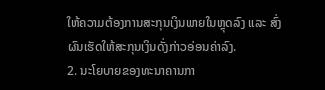ໃຫ້ຄວາມຕ້ອງການສະກຸນເງິນພາຍໃນຫຼຸດລົງ ແລະ ສົ່ງຜົນເຮັດໃຫ້ສະກຸນເງິນດັ່ງກ່າວອ່ອນຄ່າລົງ.
2. ນະໂຍບາຍຂອງທະນາຄານກາ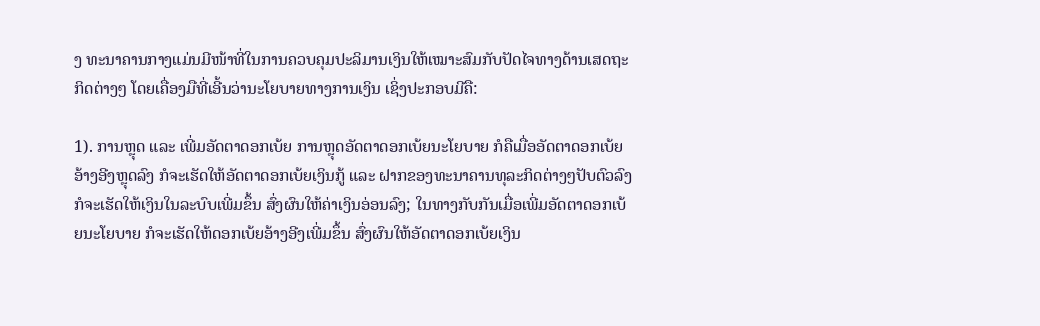ງ ທະນາຄານກາງແມ່ນມີໜ້າທີ່ໃນການຄວບຄຸມປະລິມານເງິນໃຫ້ເໝາະສົມກັບປັດໄຈທາງດ້ານເສດຖະກິດຕ່າງໆ ໂດຍເຄື່ອງມືທີ່ເອີ້ນວ່ານະໂຍບາຍທາງການເງິນ ເຊິ່ງປະກອບມີຄື:

1). ການຫຼຸດ ແລະ ເພີ່ມອັດຕາດອກເບ້ຍ ການຫຼຸດອັດຕາດອກເບ້ຍນະໂຍບາຍ ກໍຄືເມື່ອອັດຕາດອກເບ້ຍອ້າງອີງຫຼຸດລົງ ກໍຈະເຮັດໃຫ້ອັດຕາດອກເບ້ຍເງິນກູ້ ແລະ ຝາກຂອງທະນາຄານທຸລະກິດຕ່າງໆປັບຕົວລົງ ກໍຈະເຮັດໃຫ້ເງິນໃນລະບົບເພີ່ມຂຶ້ນ ສົ່ງຜົນໃຫ້ຄ່າເງິນອ່ອນລົງ; ໃນທາງກັບກັນເມື່ອເພີ່ມອັດຕາດອກເບ້ຍນະໂຍບາຍ ກໍຈະເຮັດໃຫ້ດອກເບ້ຍອ້າງອີງເພີ່ມຂຶ້ນ ສົ່ງຜົນໃຫ້ອັດຕາດອກເບ້ຍເງິນ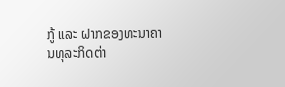ກູ້ ແລະ ຝາກຂອງທະນາຄານທຸລະກິດຕ່າ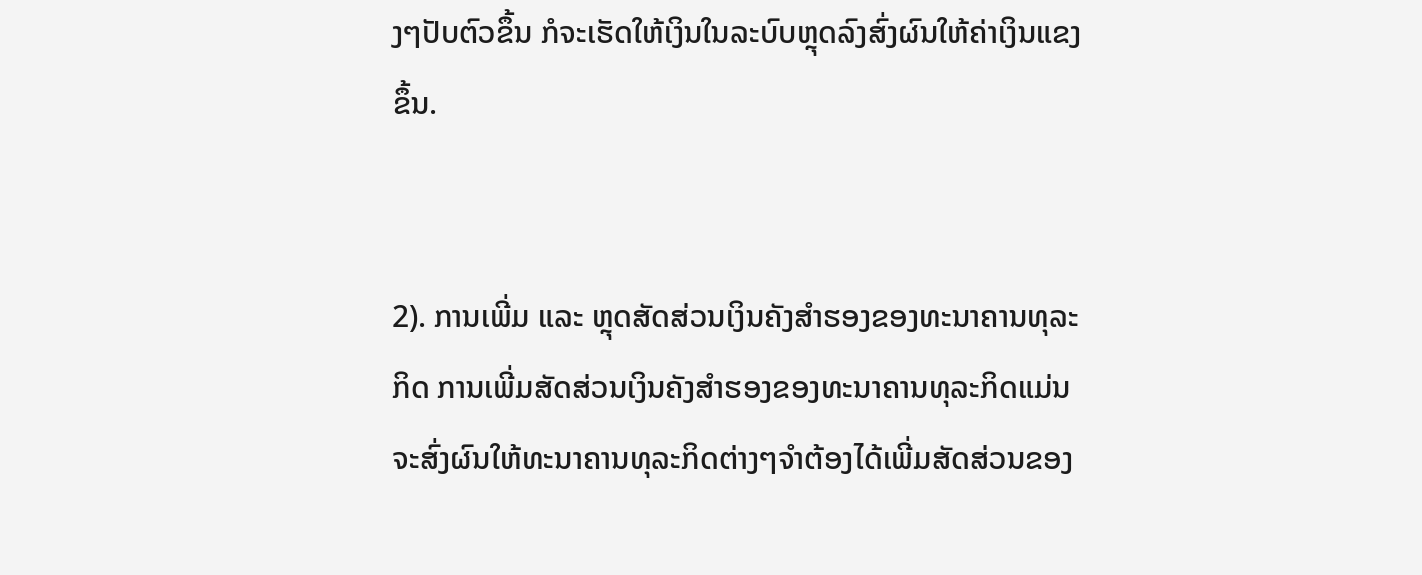ງໆປັບຕົວຂຶ້ນ ກໍຈະເຮັດໃຫ້ເງິນໃນລະບົບຫຼຸດລົງສົ່ງຜົນໃຫ້ຄ່າເງິນແຂງຂຶ້ນ.


2). ການເພີ່ມ ແລະ ຫຼຸດສັດສ່ວນເງິນຄັງສຳຮອງຂອງທະນາຄານທຸລະກິດ ການເພີ່ມສັດສ່ວນເງິນຄັງສຳຮອງຂອງທະນາຄານທຸລະກິດແມ່ນຈະສົ່ງຜົນໃຫ້ທະນາຄານທຸລະກິດຕ່າງໆຈຳຕ້ອງໄດ້ເພີ່ມສັດສ່ວນຂອງ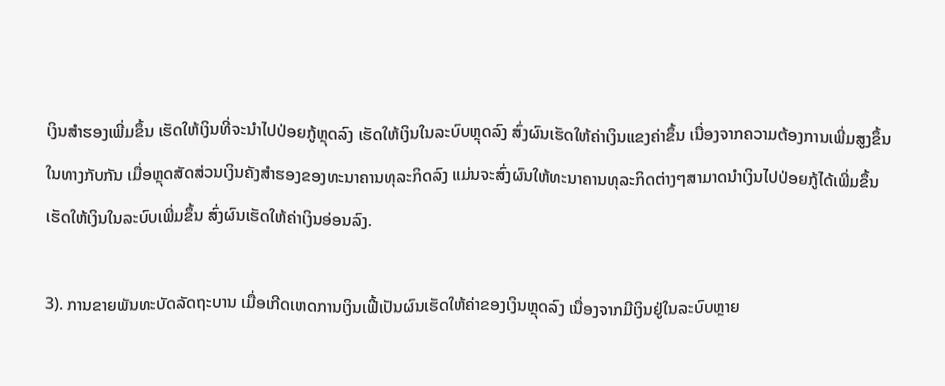ເງິນສຳຮອງເພີ່ມຂຶ້ນ ເຮັດໃຫ້ເງິນທີ່ຈະນຳໄປປ່ອຍກູ້ຫຼຸດລົງ ເຮັດໃຫ້ເງິນໃນລະບົບຫຼຸດລົງ ສົ່ງຜົນເຮັດໃຫ້ຄ່າເງິນແຂງຄ່າຂຶ້ນ ເນື່ອງຈາກຄວາມຕ້ອງການເພີ່ມສູງຂຶ້ນໃນທາງກັບກັນ ເມື່ອຫຼຸດສັດສ່ວນເງິນຄັງສຳຮອງຂອງທະນາຄານທຸລະກິດລົງ ແມ່ນຈະສົ່ງຜົນໃຫ້ທະນາຄານທຸລະກິດຕ່າງໆສາມາດນຳເງິນໄປປ່ອຍກູ້ໄດ້ເພີ່ມຂຶ້ນ ເຮັດໃຫ້ເງິນໃນລະບົບເພີ່ມຂຶ້ນ ສົ່ງຜົນເຮັດໃຫ້ຄ່າເງິນອ່ອນລົງ.

3). ການຂາຍພັນທະບັດລັດຖະບານ ເມື່ອເກີດເຫດການເງິນເຟີ້ເປັນຜົນເຮັດໃຫ້ຄ່າຂອງເງິນຫຼຸດລົງ ເນື່ອງຈາກມີເງິນຢູ່ໃນລະບົບຫຼາຍ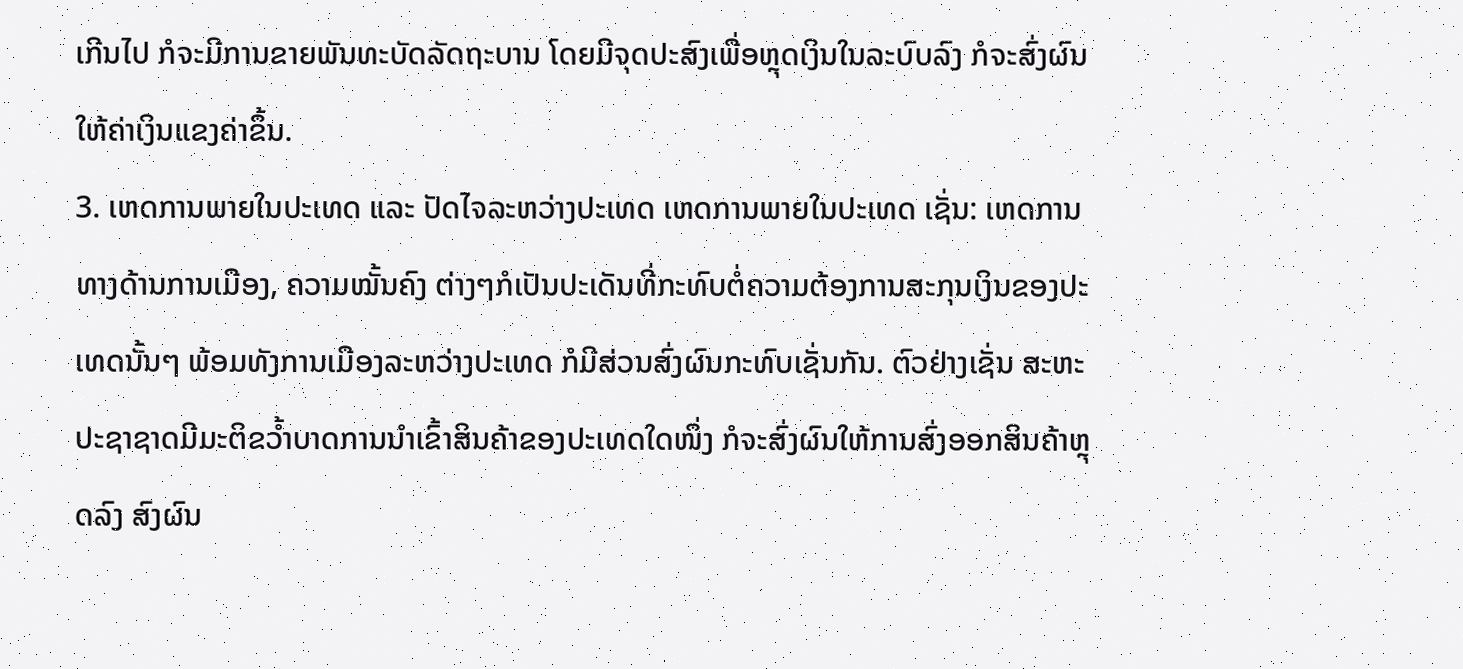ເກີນໄປ ກໍຈະມີການຂາຍພັນທະບັດລັດຖະບານ ໂດຍມີຈຸດປະສົງເພື່ອຫຼຸດເງິນໃນລະບົບລົງ ກໍຈະສົ່ງຜົນໃຫ້ຄ່າເງິນແຂງຄ່າຂຶ້ນ.
3. ເຫດການພາຍໃນປະເທດ ແລະ ປັດໄຈລະຫວ່າງປະເທດ ເຫດການພາຍໃນປະເທດ ເຊັ່ນ: ເຫດການທາງດ້ານການເມືອງ, ຄວາມໝັ້ນຄົງ ຕ່າງໆກໍເປັນປະເດັນທີ່ກະທົບຕໍ່ຄວາມຕ້ອງການສະກຸນເງິນຂອງປະເທດນັ້ນໆ ພ້ອມທັງການເມືອງລະຫວ່າງປະເທດ ກໍມີສ່ວນສົ່ງຜົນກະທົບເຊັ່ນກັນ. ຕົວຢ່າງເຊັ່ນ ສະຫະປະຊາຊາດມີມະຕິຂວໍ້າບາດການນຳເຂົ້າສິນຄ້າຂອງປະເທດໃດໜຶ່ງ ກໍຈະສົ່ງຜົນໃຫ້ການສົ່ງອອກສິນຄ້າຫຼຸດລົງ ສົງຜົນ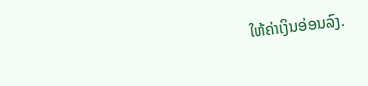ໃຫ້ຄ່າເງິນອ່ອນລົງ.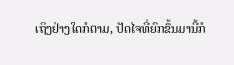ເຖິງຢ່າງໃດກໍຕາມ, ປັດໄຈທີ່ຍົກຂຶ້ນມານີ້ກໍ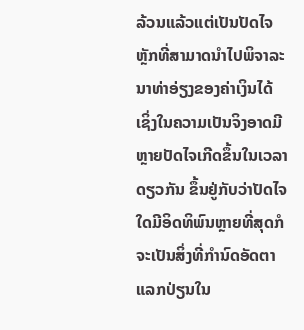ລ້ວນແລ້ວແຕ່ເປັນປັດໄຈຫຼັກທີ່ສາມາດນຳໄປພິຈາລະນາທ່າອ່ຽງຂອງຄ່າເງິນໄດ້ ເຊິ່ງໃນຄວາມເປັນຈິງອາດມີຫຼາຍປັດໄຈເກີດຂຶ້ນໃນເວລາດຽວກັນ ຂຶ້ນຢູ່ກັບວ່າປັດໄຈໃດມີອິດທິພົນຫຼາຍທີ່ສຸດກໍຈະເປັນສິ່ງທີ່ກຳນົດອັດຕາແລກປ່ຽນໃນ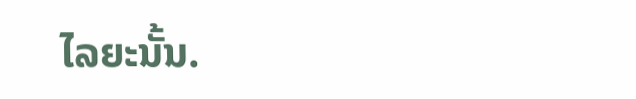ໄລຍະນັ້ນ.